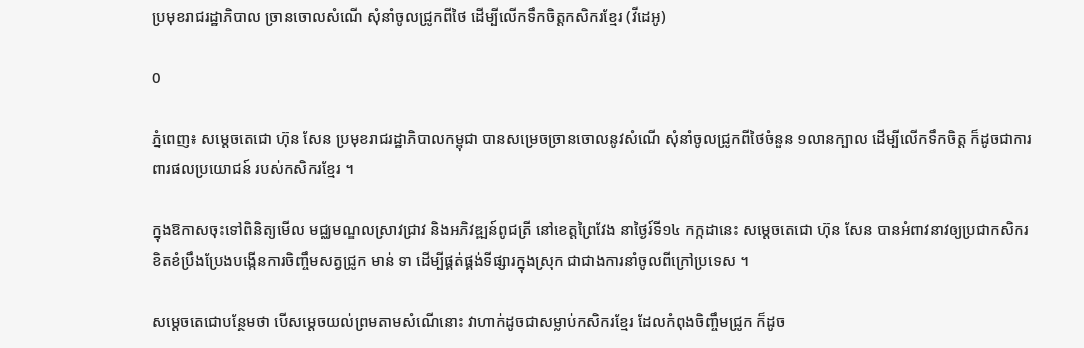ប្រមុខរាជរដ្ឋាភិបាល ច្រានចោលសំណើ សុំនាំចូលជ្រូកពីថៃ ដើម្បីលើកទឹកចិត្តកសិករខ្មែរ (វីដេអូ)

0

ភ្នំពេញ៖ សម្ដេចតេជោ ហ៊ុន សែន ប្រមុខរាជរដ្ឋាភិបាលកម្ពុជា បានសម្រេចច្រានចោលនូវសំណើ សុំនាំចូលជ្រូកពីថៃចំនួន ១លានក្បាល ដើម្បីលើកទឹកចិត្ត ក៏ដូចជាការពារផលប្រយោជន៍ របស់កសិករខ្មែរ ។

ក្នុងឱកាសចុះទៅពិនិត្យមើល មជ្ឈមណ្ឌលស្រាវជ្រាវ និងអភិវឌ្ឍន៍ពូជត្រី នៅខេត្តព្រៃវែង នាថ្ងៃរ៍ទី១៤ កក្កដានេះ សម្ដេចតេជោ ហ៊ុន សែន បានអំពាវនាវឲ្យប្រជាកសិករ ខិតខំប្រឹងប្រែងបង្កើនការចិញ្ចឹមសត្វជ្រូក មាន់ ទា ដើម្បីផ្គត់ផ្គង់ទីផ្សារក្នុងស្រុក ជាជាងការនាំចូលពីក្រៅប្រទេស ។

សម្ដេចតេជោបន្ថែមថា បើសម្ដេចយល់ព្រមតាមសំណើនោះ វាហាក់ដូចជាសម្លាប់កសិករខ្មែរ ដែលកំពុងចិញ្ចឹមជ្រូក ក៏ដូច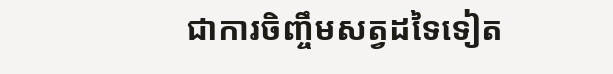ជាការចិញ្ចឹមសត្វដទៃទៀត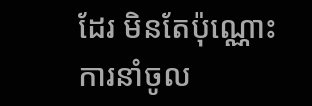ដែរ មិនតែប៉ុណ្ណោះ ការនាំចូល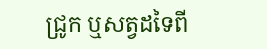ជ្រូក ឬសត្វដទៃពី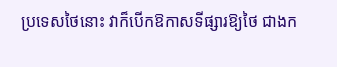ប្រទេសថៃនោះ វាក៏បើកឱកាសទីផ្សារឱ្យថៃ ជាងក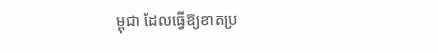ម្ពុជា ដែលធ្វើឱ្យខាតប្រ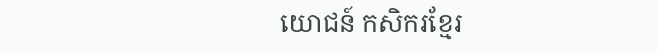យោជន៍ កសិករខ្មែរ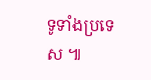ទូទាំងប្រទេស ៕